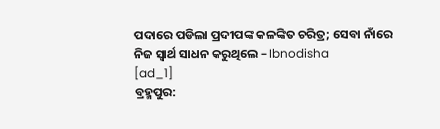ପଦାରେ ପଡିଲା ପ୍ରଦୀପଙ୍କ କଳଙ୍କିତ ଚରିତ୍ର; ସେବା ନାଁରେ ନିଜ ସ୍ୱାର୍ଥ ସାଧନ କରୁଥିଲେ – Ibnodisha
[ad_1]
ବ୍ରହ୍ମପୁର: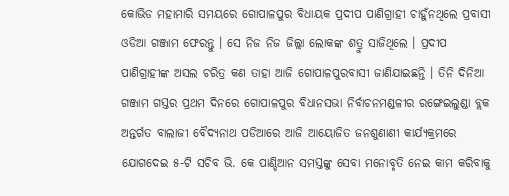କୋଭିଡ ମହାମାରି ସମୟରେ ଗୋପାଳପୁର ବିଧାୟକ ପ୍ରଦୀପ ପାଣିଗ୍ରାହୀ ଚାହୁଁନଥିଲେ ପ୍ରବାସୀ ଓଡିଆ ଗଞ୍ଜାମ ଫେରନ୍ତୁ । ସେ ନିଜ ନିଜ ଜିଲ୍ଲା ଲୋକଙ୍କ ଶତ୍ରୁ ସାଜିଥିଲେ । ପ୍ରଦୀପ ପାଣିଗ୍ରାହୀଙ୍କ ଅସଲ ଚରିତ୍ର କଣ ତାହା ଆଜି ଗୋପାଳପୁରବାସୀ ଜାଣିଯାଇଛନ୍ତି । ତିନି ଦିନିଆ ଗଞ୍ଜାମ ଗସ୍ତର ପ୍ରଥମ ଦିନରେ ଗୋପାଳପୁର ବିଧାନସଭା ନିର୍ବାଚନମଣ୍ଡଳୀର ରଙ୍ଗେଇଲୁଣ୍ଡା ବ୍ଲକ ଅନ୍ତର୍ଗତ ବାଲାଜୀ ବୈଦ୍ୟନାଥ ପଡିଆରେ ଆଜି ଆୟୋଜିତ ଜନଶୁଣାଣୀ କାର୍ଯ୍ୟକ୍ରମରେ ଯୋଗଦେଇ ୫-ଟି ସଚିବ ଭି. କେ ପାଣ୍ଡିଆନ ସମସ୍ତଙ୍କୁ ସେବା ମନୋବୃତି ନେଇ କାମ କରିବାକୁ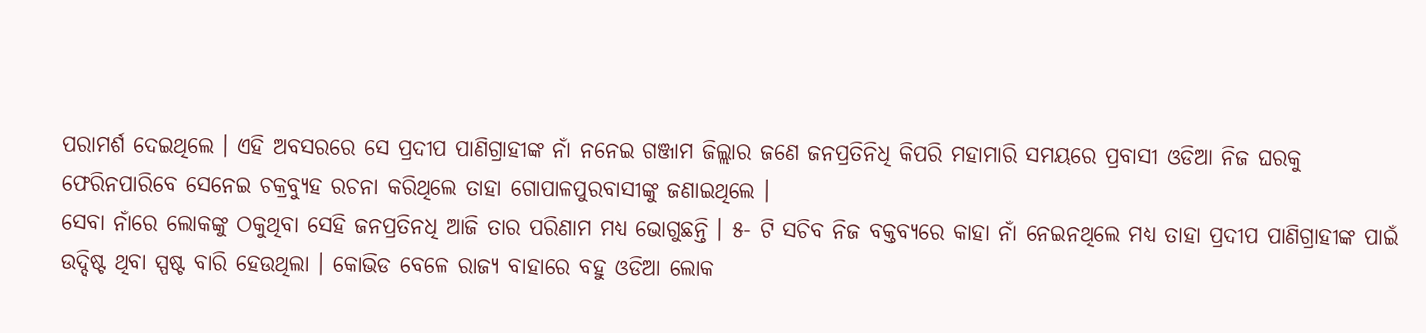ପରାମର୍ଶ ଦେଇଥିଲେ । ଏହି ଅବସରରେ ସେ ପ୍ରଦୀପ ପାଣିଗ୍ରାହୀଙ୍କ ନାଁ ନନେଇ ଗଞ୍ଜାମ ଜିଲ୍ଲାର ଜଣେ ଜନପ୍ରତିନିଧି କିପରି ମହାମାରି ସମୟରେ ପ୍ରବାସୀ ଓଡିଆ ନିଜ ଘରକୁ ଫେରିନପାରିବେ ସେନେଇ ଚକ୍ରବ୍ୟୁହ ରଚନା କରିଥିଲେ ତାହା ଗୋପାଳପୁରବାସୀଙ୍କୁ ଜଣାଇଥିଲେ ।
ସେବା ନାଁରେ ଲୋକଙ୍କୁ ଠକୁଥିବା ସେହି ଜନପ୍ରତିନଧି ଆଜି ତାର ପରିଣାମ ମଧ୍ୟ ଭୋଗୁଛନ୍ତି । ୫- ଟି ସଚିବ ନିଜ ବକ୍ତବ୍ୟରେ କାହା ନାଁ ନେଇନଥିଲେ ମଧ୍ୟ ତାହା ପ୍ରଦୀପ ପାଣିଗ୍ରାହୀଙ୍କ ପାଇଁ ଉଦ୍ଦିଷ୍ଟ ଥିବା ସ୍ପଷ୍ଟ ବାରି ହେଉଥିଲା । କୋଭିଡ ବେଳେ ରାଜ୍ୟ ବାହାରେ ବହୁ ଓଡିଆ ଲୋକ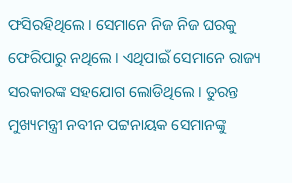ଫସିରହିଥିଲେ । ସେମାନେ ନିଜ ନିଜ ଘରକୁ ଫେରିପାରୁ ନଥିଲେ । ଏଥିପାଇଁ ସେମାନେ ରାଜ୍ୟ ସରକାରଙ୍କ ସହଯୋଗ ଲୋଡିଥିଲେ । ତୁରନ୍ତ ମୁଖ୍ୟମନ୍ତ୍ରୀ ନବୀନ ପଟ୍ଟନାୟକ ସେମାନଙ୍କୁ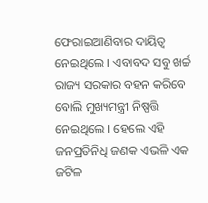ଫେରାଇଆଣିବାର ଦାୟିତ୍ୱ ନେଇଥିଲେ । ଏବାବଦ ସବୁ ଖର୍ଚ୍ଚ ରାଜ୍ୟ ସରକାର ବହନ କରିବେ ବୋଲି ମୁଖ୍ୟମନ୍ତ୍ରୀ ନିଷ୍ପତ୍ତି ନେଇଥିଲେ । ହେଲେ ଏହି ଜନପ୍ରତିନିଧି ଜଣକ ଏଭଳି ଏକ ଜଟିଳ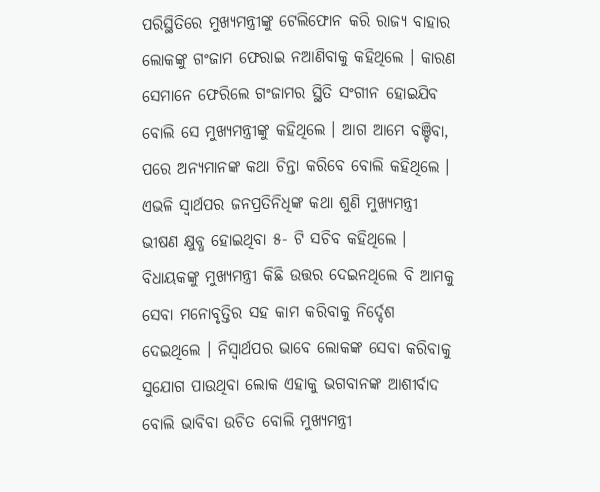ପରିସ୍ଥିତିରେ ମୁଖ୍ୟମନ୍ତ୍ରୀଙ୍କୁ ଟେଲିଫୋନ କରି ରାଜ୍ୟ ବାହାର ଲୋକଙ୍କୁ ଗଂଜାମ ଫେରାଇ ନଆଣିବାକୁ କହିଥିଲେ । କାରଣ ସେମାନେ ଫେରିଲେ ଗଂଜାମର ସ୍ଥିତି ସଂଗୀନ ହୋଇଯିବ ବୋଲି ସେ ମୁଖ୍ୟମନ୍ତ୍ରୀଙ୍କୁ କହିଥିଲେ । ଆଗ ଆମେ ବଞ୍ଚିବା, ପରେ ଅନ୍ୟମାନଙ୍କ କଥା ଚିନ୍ତା କରିବେ ବୋଲି କହିଥିଲେ ।
ଏଭଳି ସ୍ୱାର୍ଥପର ଜନପ୍ରତିନିଧିଙ୍କ କଥା ଶୁଣି ମୁଖ୍ୟମନ୍ତ୍ରୀ ଭୀଷଣ କ୍ଷୁବ୍ଧ ହୋଇଥିବା ୫- ଟି ସଚିବ କହିଥିଲେ । ବିଧାୟକଙ୍କୁ ମୁଖ୍ୟମନ୍ତ୍ରୀ କିଛି ଉତ୍ତର ଦେଇନଥିଲେ ବି ଆମକୁ ସେବା ମନୋବୃତ୍ତିର ସହ କାମ କରିବାକୁ ନିର୍ଦ୍ଦେଶ ଦେଇଥିଲେ । ନିସ୍ୱାର୍ଥପର ଭାବେ ଲୋକଙ୍କ ସେବା କରିବାକୁ ସୁଯୋଗ ପାଉଥିବା ଲୋକ ଏହାକୁ ଭଗବାନଙ୍କ ଆଶୀର୍ବାଦ ବୋଲି ଭାବିବା ଉଚିତ ବୋଲି ମୁଖ୍ୟମନ୍ତ୍ରୀ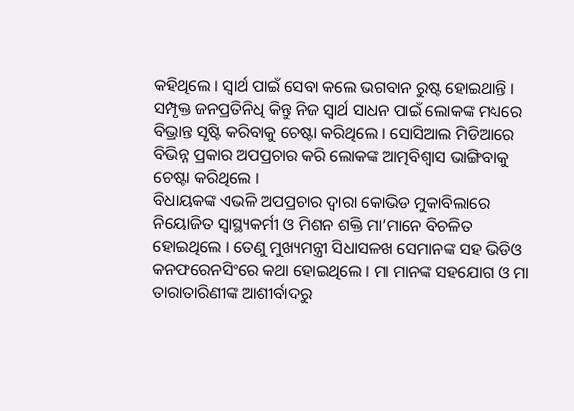କହିଥିଲେ । ସ୍ୱାର୍ଥ ପାଇଁ ସେବା କଲେ ଭଗବାନ ରୁଷ୍ଟ ହୋଇଥାନ୍ତି । ସମ୍ପୃକ୍ତ ଜନପ୍ରତିନିଧି କିନ୍ତୁ ନିଜ ସ୍ୱାର୍ଥ ସାଧନ ପାଇଁ ଲୋକଙ୍କ ମଧ୍ୟରେ ବିଭ୍ରାନ୍ତ ସୃଷ୍ଟି କରିବାକୁ ଚେଷ୍ଟା କରିଥିଲେ । ସୋସିଆଲ ମିଡିଆରେ ବିଭିନ୍ନ ପ୍ରକାର ଅପପ୍ରଚାର କରି ଲୋକଙ୍କ ଆତ୍ମବିଶ୍ୱାସ ଭାଙ୍ଗିବାକୁ ଚେଷ୍ଟା କରିଥିଲେ ।
ବିଧାୟକଙ୍କ ଏଭଳି ଅପପ୍ରଚାର ଦ୍ୱାରା କୋଭିଡ ମୁକାବିଲାରେ ନିୟୋଜିତ ସ୍ୱାସ୍ଥ୍ୟକର୍ମୀ ଓ ମିଶନ ଶକ୍ତି ମା’ମାନେ ବିଚଳିତ ହୋଇଥିଲେ । ତେଣୁ ମୁଖ୍ୟମନ୍ତ୍ରୀ ସିଧାସଳଖ ସେମାନଙ୍କ ସହ ଭିଡିଓ କନଫରେନସିଂରେ କଥା ହୋଇଥିଲେ । ମା ମାନଙ୍କ ସହଯୋଗ ଓ ମା ତାରାତାରିଣୀଙ୍କ ଆଶୀର୍ବାଦରୁ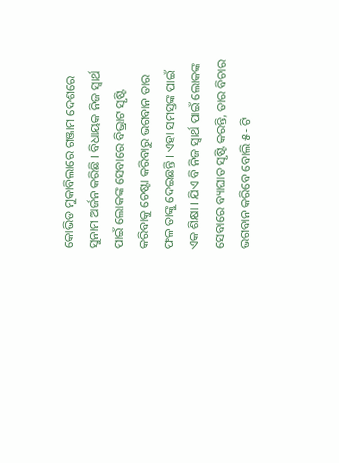କୋଭିଡ ମୁକାବିଲାରେ ଗଞ୍ଜାମ ଦେଶରେ ସୁନାମ ଅର୍ଜନ କରିଛି । ବିଧାୟକ ନିଜ ସ୍ୱାର୍ଥ ପାଇଁ ଲୋକଙ୍କ ସେବାରେ ବିଭ୍ରାଟ ସୃଷ୍ଟି କରିବାକୁ ଚେଷ୍ଟା କରିବାରୁ ଭଗବାନ ତାର ଫଳ ତାଙ୍କୁ ଦେଇଛନ୍ତି । ଏହା ସମସ୍ତଙ୍କ ପାଇଁ ଏକ ଶିକ୍ଷା । ଯିଏ ବି ନିଜ ସ୍ୱାର୍ଥ ପାଇଁ ଲୋକଙ୍କ ସେବାରେ ବ୍ୟାଘାତ ସୃଷ୍ଟି କରନ୍ତି, ତାର ବିଚାର ଭଗବାନ କରିବେ ବୋଲି ୫- ଟି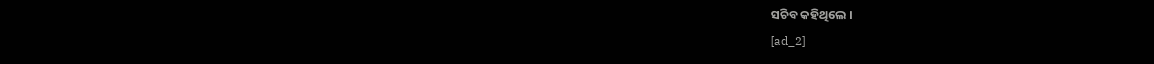ସଚିବ କହିଥିଲେ ।
[ad_2]